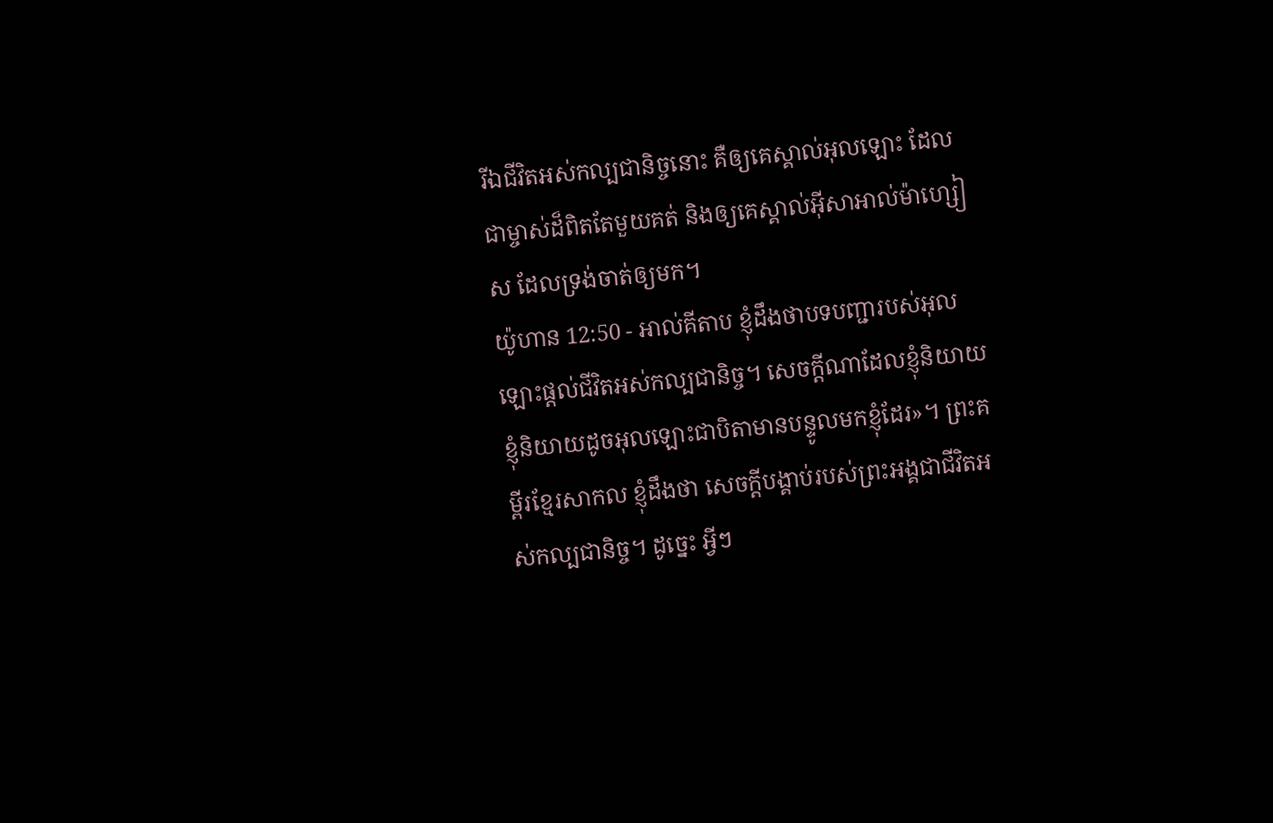រីឯជីវិតអស់កល្បជានិច្ចនោះ គឺឲ្យគេស្គាល់អុលឡោះ ដែលជាម្ចាស់ដ៏ពិតតែមួយគត់ និងឲ្យគេស្គាល់អ៊ីសាអាល់ម៉ាហ្សៀស ដែលទ្រង់ចាត់ឲ្យមក។
យ៉ូហាន 12:50 - អាល់គីតាប ខ្ញុំដឹងថាបទបញ្ជារបស់អុលឡោះផ្ដល់ជីវិតអស់កល្បជានិច្ច។ សេចក្ដីណាដែលខ្ញុំនិយាយ ខ្ញុំនិយាយដូចអុលឡោះជាបិតាមានបន្ទូលមកខ្ញុំដែរ»។ ព្រះគម្ពីរខ្មែរសាកល ខ្ញុំដឹងថា សេចក្ដីបង្គាប់របស់ព្រះអង្គជាជីវិតអស់កល្បជានិច្ច។ ដូច្នេះ អ្វីៗ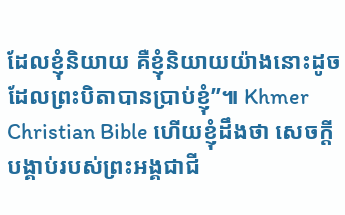ដែលខ្ញុំនិយាយ គឺខ្ញុំនិយាយយ៉ាងនោះដូចដែលព្រះបិតាបានប្រាប់ខ្ញុំ”៕ Khmer Christian Bible ហើយខ្ញុំដឹងថា សេចក្ដីបង្គាប់របស់ព្រះអង្គជាជី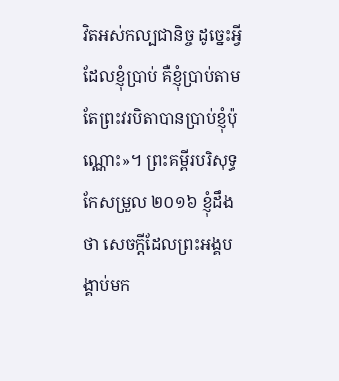វិតអស់កល្បជានិច្ច ដូច្នេះអ្វីដែលខ្ញុំប្រាប់ គឺខ្ញុំប្រាប់តាមតែព្រះវរបិតាបានប្រាប់ខ្ញុំប៉ុណ្ណោះ»។ ព្រះគម្ពីរបរិសុទ្ធកែសម្រួល ២០១៦ ខ្ញុំដឹងថា សេចក្តីដែលព្រះអង្គបង្គាប់មក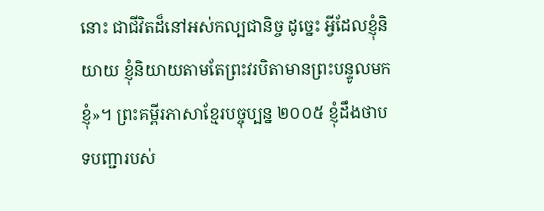នោះ ជាជីវិតដ៏នៅអស់កល្បជានិច្ច ដូច្នេះ អ្វីដែលខ្ញុំនិយាយ ខ្ញុំនិយាយតាមតែព្រះវរបិតាមានព្រះបន្ទូលមកខ្ញុំ»។ ព្រះគម្ពីរភាសាខ្មែរបច្ចុប្បន្ន ២០០៥ ខ្ញុំដឹងថាបទបញ្ជារបស់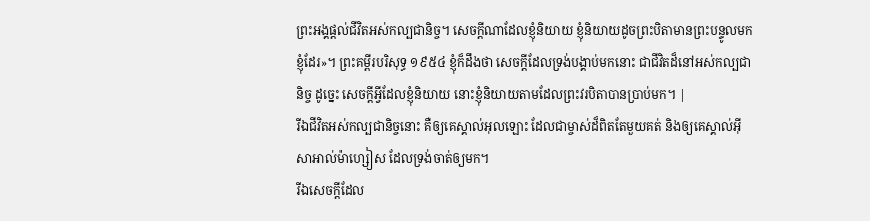ព្រះអង្គផ្ដល់ជីវិតអស់កល្បជានិច្ច។ សេចក្ដីណាដែលខ្ញុំនិយាយ ខ្ញុំនិយាយដូចព្រះបិតាមានព្រះបន្ទូលមកខ្ញុំដែរ»។ ព្រះគម្ពីរបរិសុទ្ធ ១៩៥៤ ខ្ញុំក៏ដឹងថា សេចក្ដីដែលទ្រង់បង្គាប់មកនោះ ជាជីវិតដ៏នៅអស់កល្បជានិច្ច ដូច្នេះ សេចក្ដីអ្វីដែលខ្ញុំនិយាយ នោះខ្ញុំនិយាយតាមដែលព្រះវរបិតាបានប្រាប់មក។ |
រីឯជីវិតអស់កល្បជានិច្ចនោះ គឺឲ្យគេស្គាល់អុលឡោះ ដែលជាម្ចាស់ដ៏ពិតតែមួយគត់ និងឲ្យគេស្គាល់អ៊ីសាអាល់ម៉ាហ្សៀស ដែលទ្រង់ចាត់ឲ្យមក។
រីឯសេចក្ដីដែល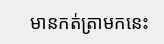មានកត់ត្រាមកនេះ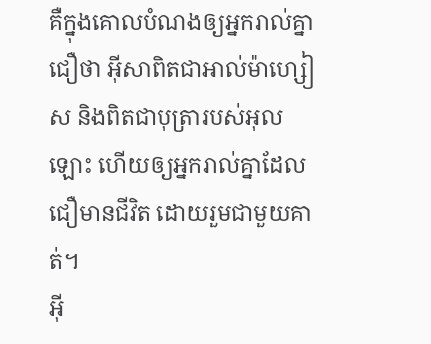គឺក្នុងគោលបំណងឲ្យអ្នករាល់គ្នាជឿថា អ៊ីសាពិតជាអាល់ម៉ាហ្សៀស និងពិតជាបុត្រារបស់អុលឡោះ ហើយឲ្យអ្នករាល់គ្នាដែលជឿមានជីវិត ដោយរួមជាមួយគាត់។
អ៊ី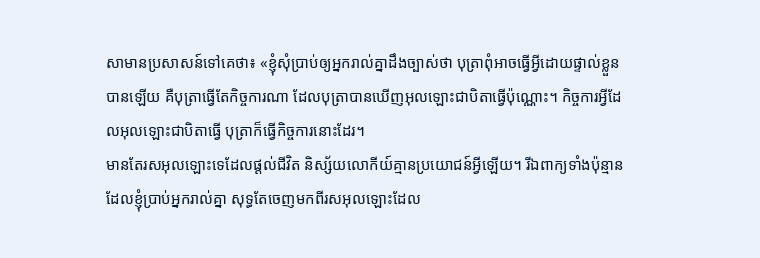សាមានប្រសាសន៍ទៅគេថា៖ «ខ្ញុំសុំប្រាប់ឲ្យអ្នករាល់គ្នាដឹងច្បាស់ថា បុត្រាពុំអាចធ្វើអី្វដោយផ្ទាល់ខ្លួនបានឡើយ គឺបុត្រាធ្វើតែកិច្ចការណា ដែលបុត្រាបានឃើញអុលឡោះជាបិតាធ្វើប៉ុណ្ណោះ។ កិច្ចការអ្វីដែលអុលឡោះជាបិតាធ្វើ បុត្រាក៏ធ្វើកិច្ចការនោះដែរ។
មានតែរសអុលឡោះទេដែលផ្ដល់ជីវិត និស្ស័យលោកីយ៍គ្មានប្រយោជន៍អ្វីឡើយ។ រីឯពាក្យទាំងប៉ុន្មានដែលខ្ញុំប្រាប់អ្នករាល់គ្នា សុទ្ធតែចេញមកពីរសអុលឡោះដែល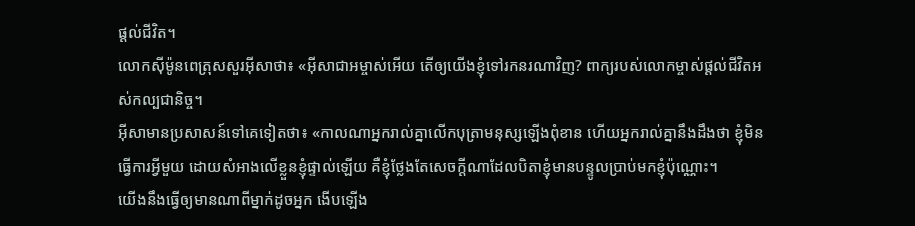ផ្ដល់ជីវិត។
លោកស៊ីម៉ូនពេត្រុសសួរអ៊ីសាថា៖ «អ៊ីសាជាអម្ចាស់អើយ តើឲ្យយើងខ្ញុំទៅរកនរណាវិញ? ពាក្យរបស់លោកម្ចាស់ផ្ដល់ជីវិតអស់កល្បជានិច្ច។
អ៊ីសាមានប្រសាសន៍ទៅគេទៀតថា៖ «កាលណាអ្នករាល់គ្នាលើកបុត្រាមនុស្សឡើងពុំខាន ហើយអ្នករាល់គ្នានឹងដឹងថា ខ្ញុំមិនធ្វើការអ្វីមួយ ដោយសំអាងលើខ្លួនខ្ញុំផ្ទាល់ឡើយ គឺខ្ញុំថ្លែងតែសេចក្ដីណាដែលបិតាខ្ញុំមានបន្ទូលប្រាប់មកខ្ញុំប៉ុណ្ណោះ។
យើងនឹងធ្វើឲ្យមានណាពីម្នាក់ដូចអ្នក ងើបឡើង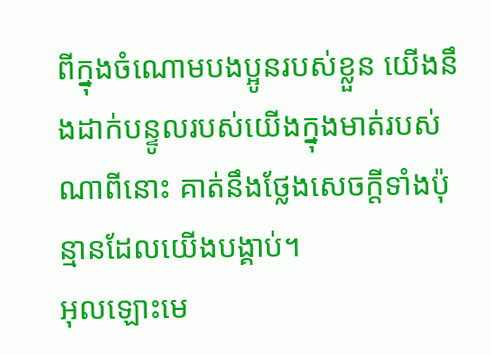ពីក្នុងចំណោមបងប្អូនរបស់ខ្លួន យើងនឹងដាក់បន្ទូលរបស់យើងក្នុងមាត់របស់ណាពីនោះ គាត់នឹងថ្លែងសេចក្តីទាំងប៉ុន្មានដែលយើងបង្គាប់។
អុលឡោះមេ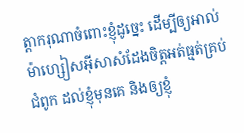ត្ដាករុណាចំពោះខ្ញុំដូច្នេះ ដើម្បីឲ្យអាល់ម៉ាហ្សៀសអ៊ីសាសំដែងចិត្តអត់ធ្មត់គ្រប់ជំពូក ដល់ខ្ញុំមុនគេ និងឲ្យខ្ញុំ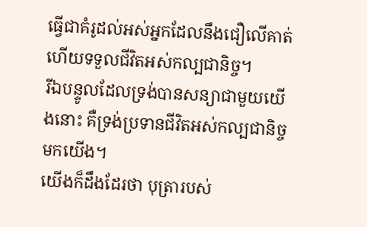ធ្វើជាគំរូដល់អស់អ្នកដែលនឹងជឿលើគាត់ ហើយទទួលជីវិតអស់កល្បជានិច្ច។
រីឯបន្ទូលដែលទ្រង់បានសន្យាជាមួយយើងនោះ គឺទ្រង់ប្រទានជីវិតអស់កល្បជានិច្ចមកយើង។
យើងក៏ដឹងដែរថា បុត្រារបស់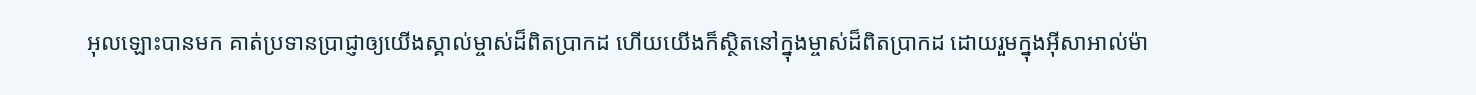អុលឡោះបានមក គាត់ប្រទានប្រាជ្ញាឲ្យយើងស្គាល់ម្ចាស់ដ៏ពិតប្រាកដ ហើយយើងក៏ស្ថិតនៅក្នុងម្ចាស់ដ៏ពិតប្រាកដ ដោយរួមក្នុងអ៊ីសាអាល់ម៉ា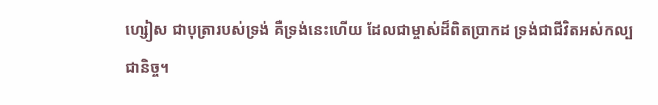ហ្សៀស ជាបុត្រារបស់ទ្រង់ គឺទ្រង់នេះហើយ ដែលជាម្ចាស់ដ៏ពិតប្រាកដ ទ្រង់ជាជីវិតអស់កល្បជានិច្ច។